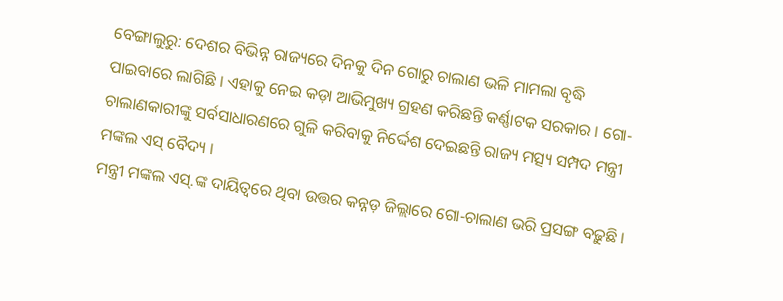ବେଙ୍ଗାଲୁରୁ: ଦେଶର ବିଭିନ୍ନ ରାଜ୍ୟରେ ଦିନକୁ ଦିନ ଗୋରୁ ଚାଲାଣ ଭଳି ମାମଲା ବୃଦ୍ଧି ପାଇବାରେ ଲାଗିଛି । ଏହାକୁ ନେଇ କଡ଼ା ଆଭିମୁଖ୍ୟ ଗ୍ରହଣ କରିଛନ୍ତି କର୍ଣ୍ଣାଟକ ସରକାର । ଗୋ-ଚାଲାଣକାରୀଙ୍କୁ ସର୍ବସାଧାରଣରେ ଗୁଳି କରିବାକୁ ନିର୍ଦ୍ଦେଶ ଦେଇଛନ୍ତି ରାଜ୍ୟ ମତ୍ସ୍ୟ ସମ୍ପଦ ମନ୍ତ୍ରୀ ମଙ୍କଲ ଏସ୍ ବୈଦ୍ୟ ।
ମନ୍ତ୍ରୀ ମଙ୍କଲ ଏସ୍.ଙ୍କ ଦାୟିତ୍ୱରେ ଥିବା ଉତ୍ତର କନ୍ନଡ଼ ଜିଲ୍ଲାରେ ଗୋ-ଚାଲାଣ ଭରି ପ୍ରସଙ୍ଗ ବଢ଼ୁଛି ।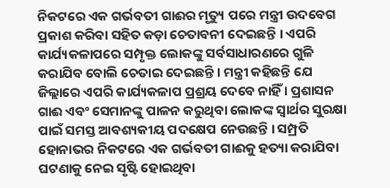ନିକଟରେ ଏକ ଗର୍ଭବତୀ ଗାଈର ମୃତ୍ୟୁ ପରେ ମନ୍ତ୍ରୀ ଉଦବେଗ ପ୍ରକାଶ କରିବା ସହିତ କଡ଼ା ଚେତାବନୀ ଦେଇଛନ୍ତି । ଏପରି କାର୍ଯ୍ୟକଳାପରେ ସମ୍ପୃକ୍ତ ଲୋକଙ୍କୁ ସର୍ବସାଧାରଣରେ ଗୁଳି କରାଯିବ ବୋଲି ଚେତାଇ ଦେଇଛନ୍ତି । ମନ୍ତ୍ରୀ କହିଛନ୍ତି ଯେ ଜିଲ୍ଲାରେ ଏପରି କାର୍ଯ୍ୟକଳାପ ପ୍ରଶ୍ରୟ ଦେବେ ନାହିଁ । ପ୍ରଶାସନ ଗାଈ ଏବଂ ସେମାନଙ୍କୁ ପାଳନ କରୁଥିବା ଲୋକଙ୍କ ସ୍ୱାର୍ଥର ସୁରକ୍ଷା ପାଇଁ ସମସ୍ତ ଆବଶ୍ୟକୀୟ ପଦକ୍ଷେପ ନେଉଛନ୍ତି । ସମ୍ପ୍ରତି ହୋନାଭର ନିକଟରେ ଏକ ଗର୍ଭବତୀ ଗାଈକୁ ହତ୍ୟା କରାଯିବା ଘଟଣାକୁ ନେଇ ସୃଷ୍ଟି ହୋଇଥିବା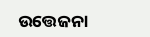ଉତ୍ତେଜନା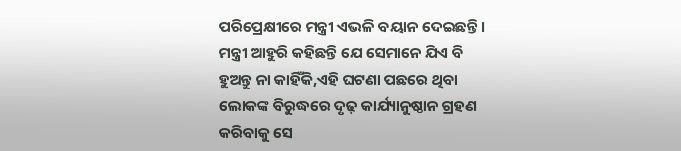ପରିପ୍ରେକ୍ଷୀରେ ମନ୍ତ୍ରୀ ଏଭଳି ବୟାନ ଦେଇଛନ୍ତି ।
ମନ୍ତ୍ରୀ ଆହୁରି କହିଛନ୍ତି ଯେ ସେମାନେ ଯିଏ ବି ହୁଅନ୍ତୁ ନା କାହିଁକି,ଏହି ଘଟଣା ପଛରେ ଥିବା ଲୋକଙ୍କ ବିରୁଦ୍ଧରେ ଦୃଢ଼ କାର୍ଯ୍ୟାନୁଷ୍ଠାନ ଗ୍ରହଣ କରିବାକୁ ସେ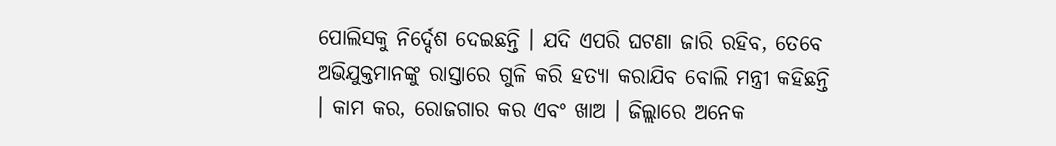ପୋଲିସକୁ ନିର୍ଦ୍ଦେଶ ଦେଇଛନ୍ତି । ଯଦି ଏପରି ଘଟଣା ଜାରି ରହିବ, ତେବେ ଅଭିଯୁକ୍ତମାନଙ୍କୁ ରାସ୍ତାରେ ଗୁଳି କରି ହତ୍ୟା କରାଯିବ ବୋଲି ମନ୍ତ୍ରୀ କହିଛନ୍ତି । କାମ କର, ରୋଜଗାର କର ଏବଂ ଖାଅ । ଜିଲ୍ଲାରେ ଅନେକ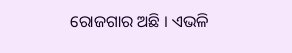ରୋଜଗାର ଅଛି । ଏଭଳି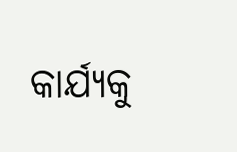କାର୍ଯ୍ୟକୁ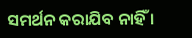ସମର୍ଥନ କରାଯିବ ନାହିଁ ।